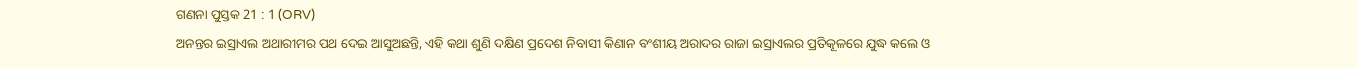ଗଣନା ପୁସ୍ତକ 21 : 1 (ORV)
ଅନନ୍ତର ଇସ୍ରାଏଲ ଅଥାରୀମର ପଥ ଦେଇ ଆସୁଅଛନ୍ତି, ଏହି କଥା ଶୁଣି ଦକ୍ଷିଣ ପ୍ରଦେଶ ନିବାସୀ କିଣାନ ବଂଶୀୟ ଅରାଦର ରାଜା ଇସ୍ରାଏଲର ପ୍ରତିକୂଳରେ ଯୁଦ୍ଧ କଲେ ଓ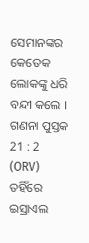ସେମାନଙ୍କର କେତେକ ଲୋକଙ୍କୁ ଧରି ବନ୍ଦୀ କଲେ ।
ଗଣନା ପୁସ୍ତକ 21 : 2 (ORV)
ତହିଁରେ ଇସ୍ରାଏଲ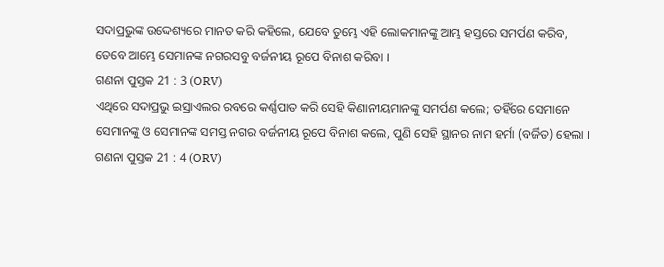ସଦାପ୍ରଭୁଙ୍କ ଉଦ୍ଦେଶ୍ୟରେ ମାନତ କରି କହିଲେ, ଯେବେ ତୁମ୍ଭେ ଏହି ଲୋକମାନଙ୍କୁ ଆମ୍ଭ ହସ୍ତରେ ସମର୍ପଣ କରିବ, ତେବେ ଆମ୍ଭେ ସେମାନଙ୍କ ନଗରସବୁ ବର୍ଜନୀୟ ରୂପେ ବିନାଶ କରିବା ।
ଗଣନା ପୁସ୍ତକ 21 : 3 (ORV)
ଏଥିରେ ସଦାପ୍ରଭୁ ଇସ୍ରାଏଲର ରବରେ କର୍ଣ୍ଣପାତ କରି ସେହି କିଣାନୀୟମାନଙ୍କୁ ସମର୍ପଣ କଲେ; ତହିଁରେ ସେମାନେ ସେମାନଙ୍କୁ ଓ ସେମାନଙ୍କ ସମସ୍ତ ନଗର ବର୍ଜନୀୟ ରୂପେ ବିନାଶ କଲେ, ପୁଣି ସେହି ସ୍ଥାନର ନାମ ହର୍ମା (ବର୍ଜିତ) ହେଲା ।
ଗଣନା ପୁସ୍ତକ 21 : 4 (ORV)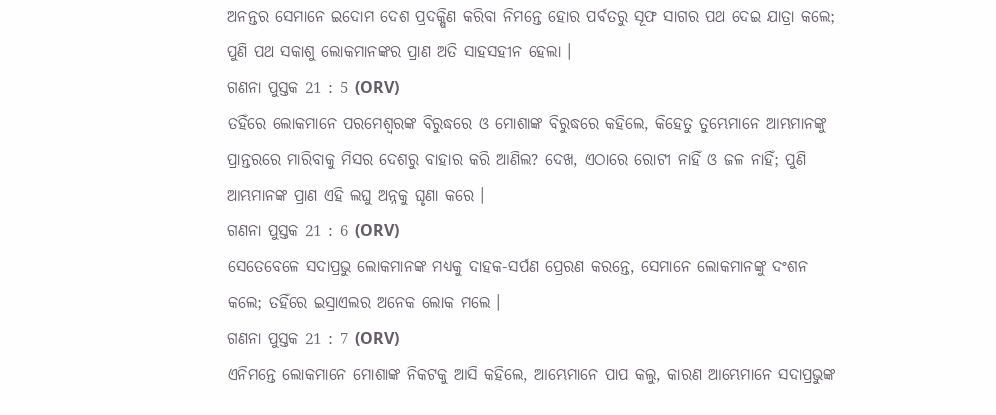ଅନନ୍ତର ସେମାନେ ଇଦୋମ ଦେଶ ପ୍ରଦକ୍ଷିଣ କରିବା ନିମନ୍ତେ ହୋର ପର୍ବତରୁ ସୂଫ ସାଗର ପଥ ଦେଇ ଯାତ୍ରା କଲେ; ପୁଣି ପଥ ସକାଶୁ ଲୋକମାନଙ୍କର ପ୍ରାଣ ଅତି ସାହସହୀନ ହେଲା ।
ଗଣନା ପୁସ୍ତକ 21 : 5 (ORV)
ତହିଁରେ ଲୋକମାନେ ପରମେଶ୍ଵରଙ୍କ ବିରୁଦ୍ଧରେ ଓ ମୋଶାଙ୍କ ବିରୁଦ୍ଧରେ କହିଲେ, କିହେତୁ ତୁମ୍ଭେମାନେ ଆମ୍ଭମାନଙ୍କୁ ପ୍ରାନ୍ତରରେ ମାରିବାକୁ ମିସର ଦେଶରୁ ବାହାର କରି ଆଣିଲ? ଦେଖ, ଏଠାରେ ରୋଟୀ ନାହିଁ ଓ ଜଳ ନାହିଁ; ପୁଣି ଆମ୍ଭମାନଙ୍କ ପ୍ରାଣ ଏହି ଲଘୁ ଅନ୍ନକୁ ଘୃଣା କରେ ।
ଗଣନା ପୁସ୍ତକ 21 : 6 (ORV)
ସେତେବେଳେ ସଦାପ୍ରଭୁ ଲୋକମାନଙ୍କ ମଧ୍ୟକୁ ଦାହକ-ସର୍ପଣ ପ୍ରେରଣ କରନ୍ତେ, ସେମାନେ ଲୋକମାନଙ୍କୁ ଦଂଶନ କଲେ; ତହିଁରେ ଇସ୍ରାଏଲର ଅନେକ ଲୋକ ମଲେ ।
ଗଣନା ପୁସ୍ତକ 21 : 7 (ORV)
ଏନିମନ୍ତେ ଲୋକମାନେ ମୋଶାଙ୍କ ନିକଟକୁ ଆସି କହିଲେ, ଆମ୍ଭେମାନେ ପାପ କଲୁ, କାରଣ ଆମ୍ଭେମାନେ ସଦାପ୍ରଭୁଙ୍କ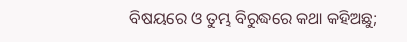ବିଷୟରେ ଓ ତୁମ୍ଭ ବିରୁଦ୍ଧରେ କଥା କହିଅଛୁ;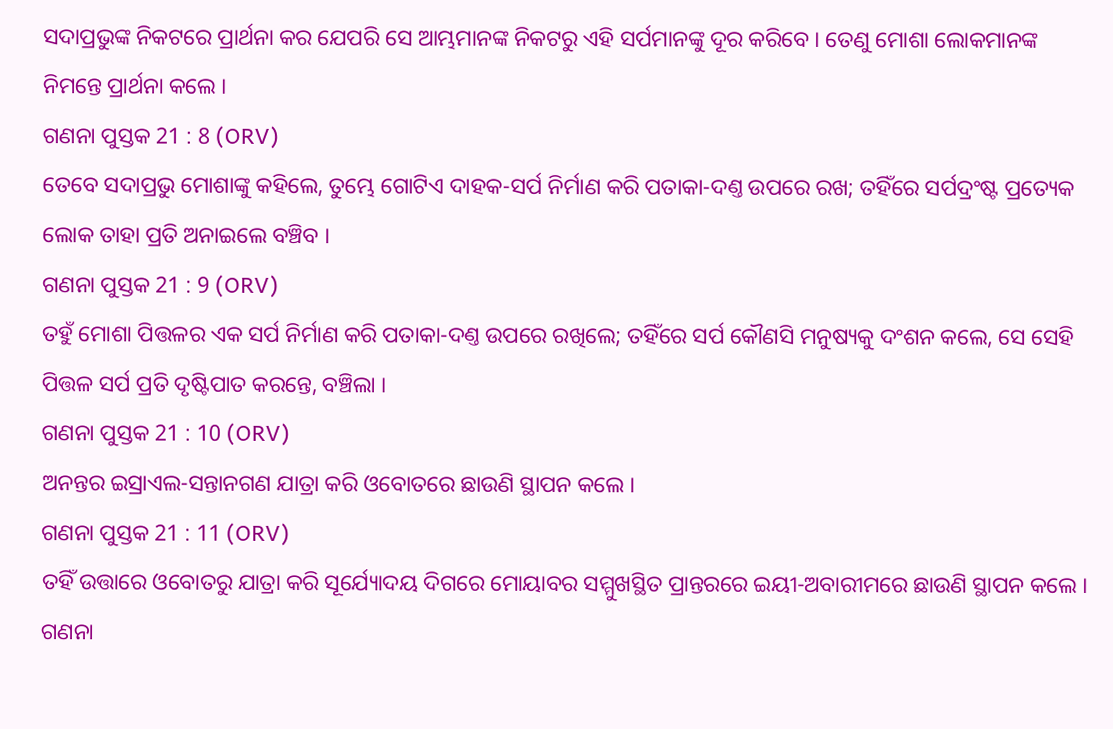ସଦାପ୍ରଭୁଙ୍କ ନିକଟରେ ପ୍ରାର୍ଥନା କର ଯେପରି ସେ ଆମ୍ଭମାନଙ୍କ ନିକଟରୁ ଏହି ସର୍ପମାନଙ୍କୁ ଦୂର କରିବେ । ତେଣୁ ମୋଶା ଲୋକମାନଙ୍କ ନିମନ୍ତେ ପ୍ରାର୍ଥନା କଲେ ।
ଗଣନା ପୁସ୍ତକ 21 : 8 (ORV)
ତେବେ ସଦାପ୍ରଭୁ ମୋଶାଙ୍କୁ କହିଲେ, ତୁମ୍ଭେ ଗୋଟିଏ ଦାହକ-ସର୍ପ ନିର୍ମାଣ କରି ପତାକା-ଦଣ୍ତ ଉପରେ ରଖ; ତହିଁରେ ସର୍ପଦ୍ରଂଷ୍ଟ ପ୍ରତ୍ୟେକ ଲୋକ ତାହା ପ୍ରତି ଅନାଇଲେ ବଞ୍ଚିବ ।
ଗଣନା ପୁସ୍ତକ 21 : 9 (ORV)
ତହୁଁ ମୋଶା ପିତ୍ତଳର ଏକ ସର୍ପ ନିର୍ମାଣ କରି ପତାକା-ଦଣ୍ତ ଉପରେ ରଖିଲେ; ତହିଁରେ ସର୍ପ କୌଣସି ମନୁଷ୍ୟକୁ ଦଂଶନ କଲେ, ସେ ସେହି ପିତ୍ତଳ ସର୍ପ ପ୍ରତି ଦୃଷ୍ଟିପାତ କରନ୍ତେ, ବଞ୍ଚିଲା ।
ଗଣନା ପୁସ୍ତକ 21 : 10 (ORV)
ଅନନ୍ତର ଇସ୍ରାଏଲ-ସନ୍ତାନଗଣ ଯାତ୍ରା କରି ଓବୋତରେ ଛାଉଣି ସ୍ଥାପନ କଲେ ।
ଗଣନା ପୁସ୍ତକ 21 : 11 (ORV)
ତହିଁ ଉତ୍ତାରେ ଓବୋତରୁ ଯାତ୍ରା କରି ସୂର୍ଯ୍ୟୋଦୟ ଦିଗରେ ମୋୟାବର ସମ୍ମୁଖସ୍ଥିତ ପ୍ରାନ୍ତରରେ ଇୟୀ-ଅବାରୀମରେ ଛାଉଣି ସ୍ଥାପନ କଲେ ।
ଗଣନା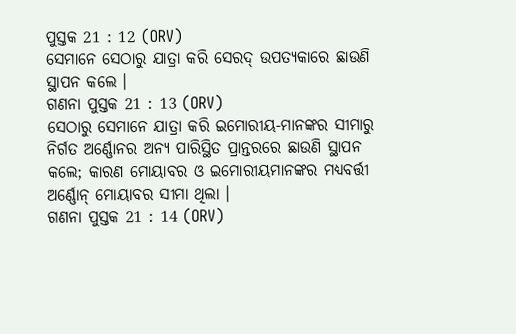ପୁସ୍ତକ 21 : 12 (ORV)
ସେମାନେ ସେଠାରୁ ଯାତ୍ରା କରି ସେରଦ୍ ଉପତ୍ୟକାରେ ଛାଉଣି ସ୍ଥାପନ କଲେ ।
ଗଣନା ପୁସ୍ତକ 21 : 13 (ORV)
ସେଠାରୁ ସେମାନେ ଯାତ୍ରା କରି ଇମୋରୀୟ-ମାନଙ୍କର ସୀମାରୁ ନିର୍ଗତ ଅର୍ଣ୍ଣୋନର ଅନ୍ୟ ପାରିସ୍ଥିତ ପ୍ରାନ୍ତରରେ ଛାଉଣି ସ୍ଥାପନ କଲେ; କାରଣ ମୋୟାବର ଓ ଇମୋରୀୟମାନଙ୍କର ମଧ୍ୟବର୍ତ୍ତୀ ଅର୍ଣ୍ଣୋନ୍ ମୋୟାବର ସୀମା ଥିଲା ।
ଗଣନା ପୁସ୍ତକ 21 : 14 (ORV)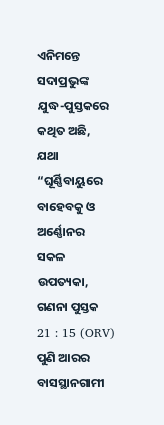ଏନିମନ୍ତେ ସଦାପ୍ରଭୁଙ୍କ ଯୁଦ୍ଧ-ପୁସ୍ତକରେ କଥିତ ଅଛି, ଯଥା “ଘୂର୍ଣ୍ଣିବାୟୁରେ ବାହେବକୁ ଓ ଅର୍ଣ୍ଣୋନର ସକଳ ଉପତ୍ୟକା,
ଗଣନା ପୁସ୍ତକ 21 : 15 (ORV)
ପୁଣି ଆରର ବାସସ୍ଥାନଗାମୀ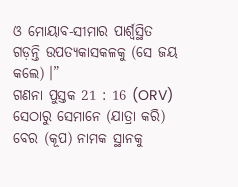ଓ ମୋୟାବ-ସୀମାର ପାର୍ଶ୍ଵସ୍ଥିତ ଗଡ଼ନ୍ତି ଉପତ୍ୟକାସକଳକୁ (ସେ ଜୟ କଲେ) ।”
ଗଣନା ପୁସ୍ତକ 21 : 16 (ORV)
ସେଠାରୁ ସେମାନେ (ଯାତ୍ରା କରି) ବେର (କୂପ) ନାମକ ସ୍ଥାନକୁ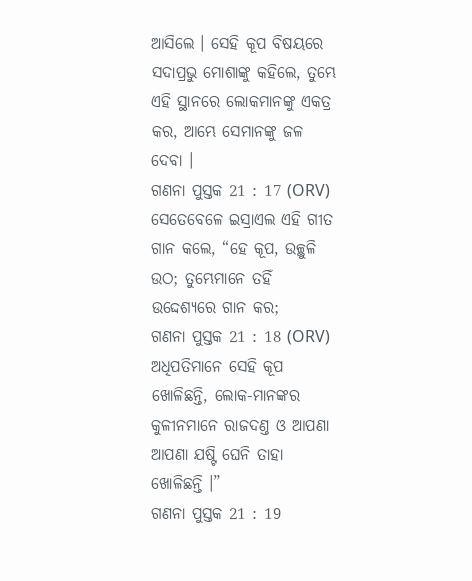ଆସିଲେ । ସେହି କୂପ ବିଷୟରେ ସଦାପ୍ରଭୁ ମୋଶାଙ୍କୁ କହିଲେ, ତୁମ୍ଭେ ଏହି ସ୍ଥାନରେ ଲୋକମାନଙ୍କୁ ଏକତ୍ର କର, ଆମ୍ଭେ ସେମାନଙ୍କୁ ଜଳ ଦେବା ।
ଗଣନା ପୁସ୍ତକ 21 : 17 (ORV)
ସେତେବେଳେ ଇସ୍ରାଏଲ ଏହି ଗୀତ ଗାନ କଲେ, “ହେ କୂପ, ଉଚ୍ଛୁଳି ଉଠ; ତୁମ୍ଭେମାନେ ତହିଁ ଉଦ୍ଦେଶ୍ୟରେ ଗାନ କର;
ଗଣନା ପୁସ୍ତକ 21 : 18 (ORV)
ଅଧିପତିମାନେ ସେହି କୂପ ଖୋଳିଛନ୍ତି, ଲୋକ-ମାନଙ୍କର କୁଳୀନମାନେ ରାଜଦଣ୍ତ ଓ ଆପଣା ଆପଣା ଯଷ୍ଟି ଘେନି ତାହା ଖୋଳିଛନ୍ତି ।”
ଗଣନା ପୁସ୍ତକ 21 : 19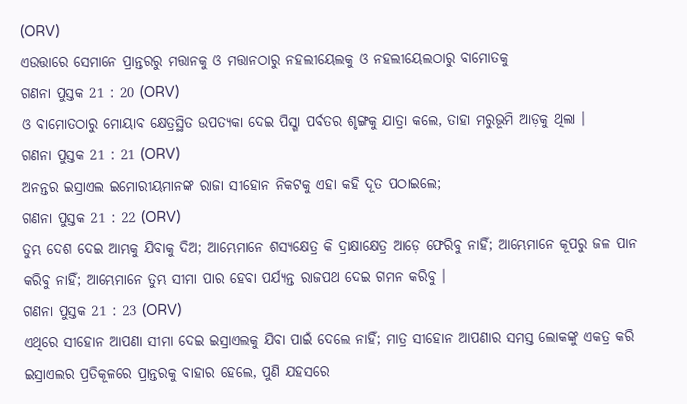(ORV)
ଏଉତ୍ତାରେ ସେମାନେ ପ୍ରାନ୍ତରରୁ ମତ୍ତାନକୁ ଓ ମତ୍ତାନଠାରୁ ନହଲୀୟେଲକୁ ଓ ନହଲୀୟେଲଠାରୁ ବାମୋତକୁ
ଗଣନା ପୁସ୍ତକ 21 : 20 (ORV)
ଓ ବାମୋତଠାରୁ ମୋୟାବ କ୍ଷେତ୍ରସ୍ଥିତ ଉପତ୍ୟକା ଦେଇ ପିସ୍ଗା ପର୍ବତର ଶୃଙ୍ଗକୁ ଯାତ୍ରା କଲେ, ତାହା ମରୁଭୂମି ଆଡ଼କୁ ଥିଲା ।
ଗଣନା ପୁସ୍ତକ 21 : 21 (ORV)
ଅନନ୍ତର ଇସ୍ରାଏଲ ଇମୋରୀୟମାନଙ୍କ ରାଜା ସୀହୋନ ନିକଟକୁ ଏହା କହି ଦୂତ ପଠାଇଲେ;
ଗଣନା ପୁସ୍ତକ 21 : 22 (ORV)
ତୁମ୍ଭ ଦେଶ ଦେଇ ଆମ୍ଭକୁ ଯିବାକୁ ଦିଅ; ଆମ୍ଭେମାନେ ଶସ୍ୟକ୍ଷେତ୍ର କି ଦ୍ରାକ୍ଷାକ୍ଷେତ୍ର ଆଡ଼େ ଫେରିବୁ ନାହିଁ; ଆମ୍ଭେମାନେ କୂପରୁ ଜଳ ପାନ କରିବୁ ନାହିଁ; ଆମ୍ଭେମାନେ ତୁମ୍ଭ ସୀମା ପାର ହେବା ପର୍ଯ୍ୟନ୍ତ ରାଜପଥ ଦେଇ ଗମନ କରିବୁ ।
ଗଣନା ପୁସ୍ତକ 21 : 23 (ORV)
ଏଥିରେ ସୀହୋନ ଆପଣା ସୀମା ଦେଇ ଇସ୍ରାଏଲକୁ ଯିବା ପାଇଁ ଦେଲେ ନାହିଁ; ମାତ୍ର ସୀହୋନ ଆପଣାର ସମସ୍ତ ଲୋକଙ୍କୁ ଏକତ୍ର କରି ଇସ୍ରାଏଲର ପ୍ରତିକୂଳରେ ପ୍ରାନ୍ତରକୁ ବାହାର ହେଲେ, ପୁଣି ଯହସରେ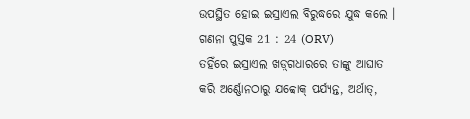ଉପସ୍ଥିତ ହୋଇ ଇସ୍ରାଏଲ ବିରୁଦ୍ଧରେ ଯୁଦ୍ଧ କଲେ ।
ଗଣନା ପୁସ୍ତକ 21 : 24 (ORV)
ତହିଁରେ ଇସ୍ରାଏଲ ଖଡ଼୍‍ଗଧାରରେ ତାଙ୍କୁ ଆଘାତ କରି ଅର୍ଣ୍ଣୋନଠାରୁ ଯବ୍ବୋକ୍ ପର୍ଯ୍ୟନ୍ତ, ଅର୍ଥାତ୍,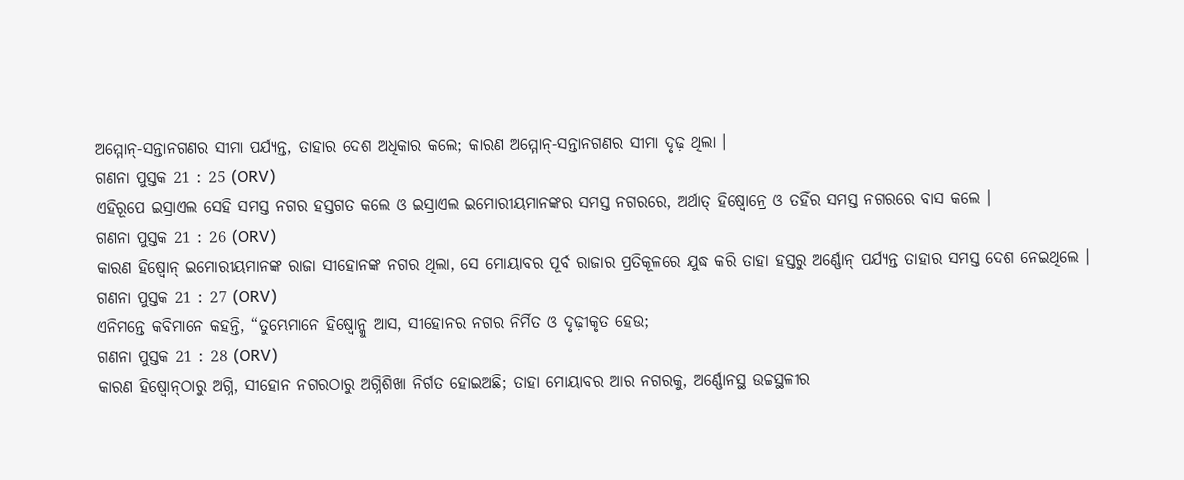ଅମ୍ମୋନ୍-ସନ୍ତାନଗଣର ସୀମା ପର୍ଯ୍ୟନ୍ତ, ତାହାର ଦେଶ ଅଧିକାର କଲେ; କାରଣ ଅମ୍ମୋନ୍-ସନ୍ତାନଗଣର ସୀମା ଦୃଢ଼ ଥିଲା ।
ଗଣନା ପୁସ୍ତକ 21 : 25 (ORV)
ଏହିରୂପେ ଇସ୍ରାଏଲ ସେହି ସମସ୍ତ ନଗର ହସ୍ତଗତ କଲେ ଓ ଇସ୍ରାଏଲ ଇମୋରୀୟମାନଙ୍କର ସମସ୍ତ ନଗରରେ, ଅର୍ଥାତ୍ ହିଷ୍ବୋନ୍ରେ ଓ ତହିଁର ସମସ୍ତ ନଗରରେ ବାସ କଲେ ।
ଗଣନା ପୁସ୍ତକ 21 : 26 (ORV)
କାରଣ ହିଷ୍ବୋନ୍ ଇମୋରୀୟମାନଙ୍କ ରାଜା ସୀହୋନଙ୍କ ନଗର ଥିଲା, ସେ ମୋୟାବର ପୂର୍ବ ରାଜାର ପ୍ରତିକୂଳରେ ଯୁଦ୍ଧ କରି ତାହା ହସ୍ତରୁ ଅର୍ଣ୍ଣୋନ୍ ପର୍ଯ୍ୟନ୍ତ ତାହାର ସମସ୍ତ ଦେଶ ନେଇଥିଲେ ।
ଗଣନା ପୁସ୍ତକ 21 : 27 (ORV)
ଏନିମନ୍ତେ କବିମାନେ କହନ୍ତି, “ତୁମ୍ଭେମାନେ ହିଷ୍ବୋନ୍କୁ ଆସ, ସୀହୋନର ନଗର ନିର୍ମିତ ଓ ଦୃଢ଼ୀକୃତ ହେଉ;
ଗଣନା ପୁସ୍ତକ 21 : 28 (ORV)
କାରଣ ହିଷ୍ବୋନ୍‍ଠାରୁ ଅଗ୍ନି, ସୀହୋନ ନଗରଠାରୁ ଅଗ୍ନିଶିଖା ନିର୍ଗତ ହୋଇଅଛି; ତାହା ମୋୟାବର ଆର ନଗରକୁ, ଅର୍ଣ୍ଣୋନସ୍ଥ ଉଚ୍ଚସ୍ଥଳୀର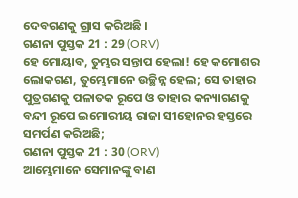ଦେବଗଣକୁ ଗ୍ରାସ କରିଅଛି ।
ଗଣନା ପୁସ୍ତକ 21 : 29 (ORV)
ହେ ମୋୟାବ, ତୁମ୍ଭର ସନ୍ତାପ ହେଲା! ହେ କମୋଶର ଲୋକଗଣ, ତୁମ୍ଭେମାନେ ଉଚ୍ଛିନ୍ନ ହେଲ; ସେ ତାହାର ପୁତ୍ରଗଣକୁ ପଳାତକ ରୂପେ ଓ ତାହାର କନ୍ୟାଗଣକୁ ବନ୍ଦୀ ରୂପେ ଇମୋରୀୟ ରାଜା ସୀହୋନର ହସ୍ତରେ ସମର୍ପଣ କରିଅଛି;
ଗଣନା ପୁସ୍ତକ 21 : 30 (ORV)
ଆମ୍ଭେମାନେ ସେମାନଙ୍କୁ ବାଣ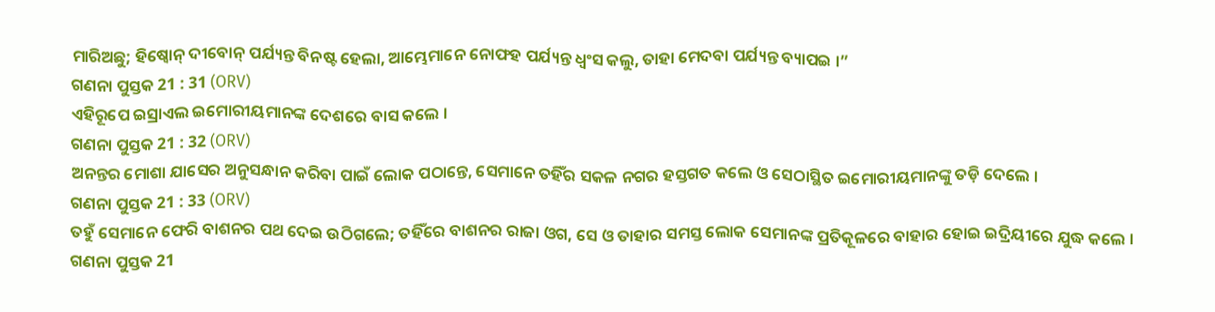ମାରିଅଛୁ; ହିଷ୍ବୋନ୍ ଦୀବୋନ୍ ପର୍ଯ୍ୟନ୍ତ ବିନଷ୍ଟ ହେଲା, ଆମ୍ଭେମାନେ ନୋଫହ ପର୍ଯ୍ୟନ୍ତ ଧ୍ଵଂସ କଲୁ, ତାହା ମେଦବା ପର୍ଯ୍ୟନ୍ତ ବ୍ୟାପଇ ।”
ଗଣନା ପୁସ୍ତକ 21 : 31 (ORV)
ଏହିରୂପେ ଇସ୍ରାଏଲ ଇମୋରୀୟମାନଙ୍କ ଦେଶରେ ବାସ କଲେ ।
ଗଣନା ପୁସ୍ତକ 21 : 32 (ORV)
ଅନନ୍ତର ମୋଶା ଯାସେର ଅନୁସନ୍ଧାନ କରିବା ପାଇଁ ଲୋକ ପଠାନ୍ତେ, ସେମାନେ ତହିଁର ସକଳ ନଗର ହସ୍ତଗତ କଲେ ଓ ସେଠାସ୍ଥିତ ଇମୋରୀୟମାନଙ୍କୁ ତଡ଼ି ଦେଲେ ।
ଗଣନା ପୁସ୍ତକ 21 : 33 (ORV)
ତହୁଁ ସେମାନେ ଫେରି ବାଶନର ପଥ ଦେଇ ଉଠିଗଲେ; ତହିଁରେ ବାଶନର ରାଜା ଓଗ, ସେ ଓ ତାହାର ସମସ୍ତ ଲୋକ ସେମାନଙ୍କ ପ୍ରତିକୂଳରେ ବାହାର ହୋଇ ଇଦ୍ରିୟୀରେ ଯୁଦ୍ଧ କଲେ ।
ଗଣନା ପୁସ୍ତକ 21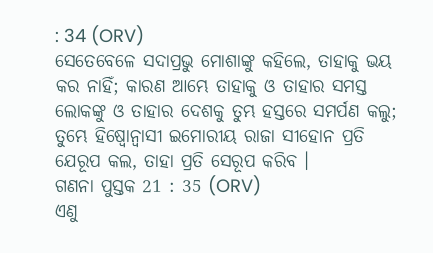: 34 (ORV)
ସେତେବେଳେ ସଦାପ୍ରଭୁ ମୋଶାଙ୍କୁ କହିଲେ, ତାହାକୁ ଭୟ କର ନାହିଁ; କାରଣ ଆମ୍ଭେ ତାହାକୁ ଓ ତାହାର ସମସ୍ତ ଲୋକଙ୍କୁ ଓ ତାହାର ଦେଶକୁ ତୁମ୍ଭ ହସ୍ତରେ ସମର୍ପଣ କଲୁ; ତୁମ୍ଭେ ହିଷ୍ବୋନ୍ବାସୀ ଇମୋରୀୟ ରାଜା ସୀହୋନ ପ୍ରତି ଯେରୂପ କଲ, ତାହା ପ୍ରତି ସେରୂପ କରିବ ।
ଗଣନା ପୁସ୍ତକ 21 : 35 (ORV)
ଏଣୁ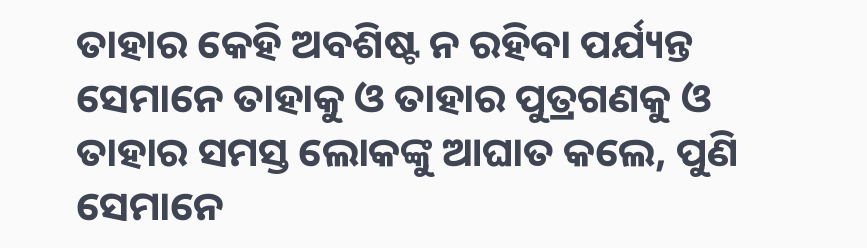ତାହାର କେହି ଅବଶିଷ୍ଟ ନ ରହିବା ପର୍ଯ୍ୟନ୍ତ ସେମାନେ ତାହାକୁ ଓ ତାହାର ପୁତ୍ରଗଣକୁ ଓ ତାହାର ସମସ୍ତ ଲୋକଙ୍କୁ ଆଘାତ କଲେ, ପୁଣି ସେମାନେ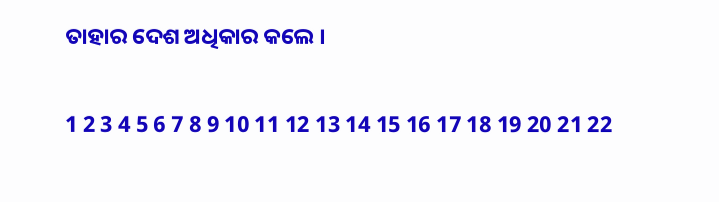ତାହାର ଦେଶ ଅଧିକାର କଲେ ।

1 2 3 4 5 6 7 8 9 10 11 12 13 14 15 16 17 18 19 20 21 22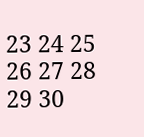23 24 25 26 27 28 29 30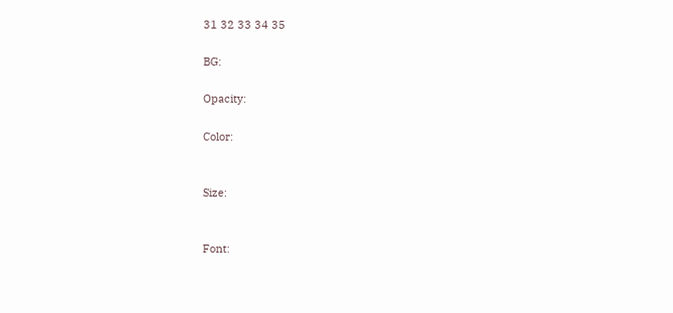31 32 33 34 35

BG:

Opacity:

Color:


Size:


Font: